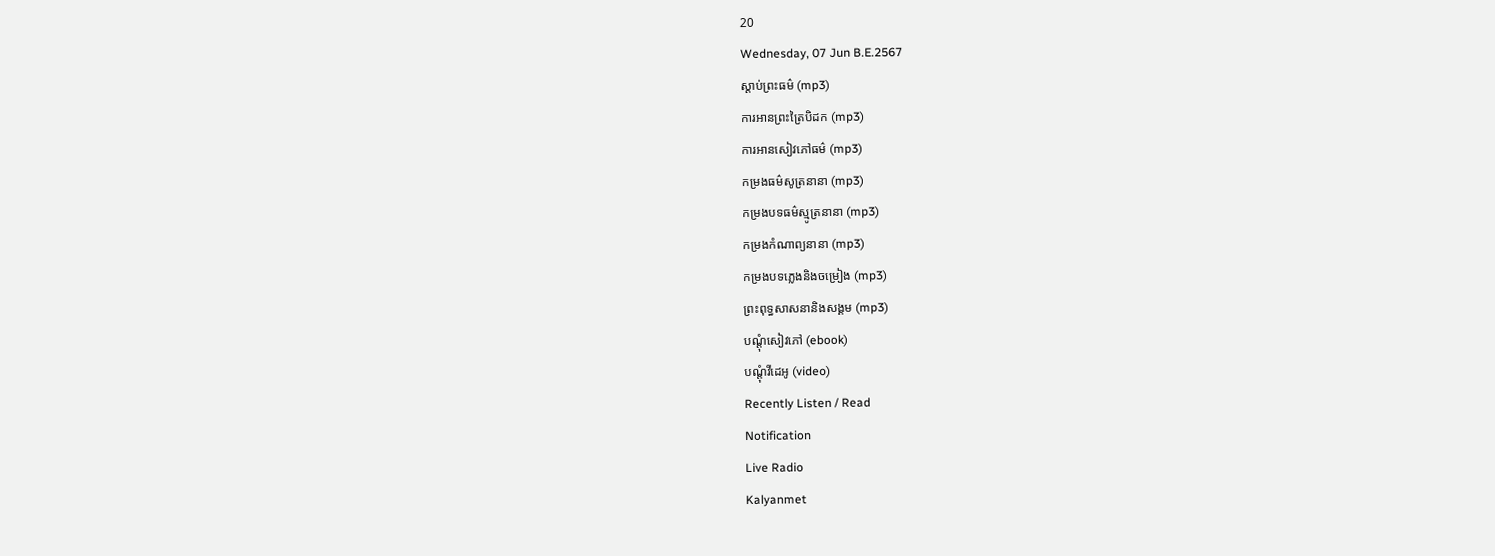20
Wednesday, 07 Jun B.E.2567
ស្តាប់ព្រះធម៌ (mp3)
ការអានព្រះត្រៃបិដក (mp3)
ការអានសៀវភៅធម៌ (mp3)
កម្រងធម៌សូត្រនានា (mp3)
កម្រងបទធម៌ស្មូត្រនានា (mp3)
កម្រងកំណាព្យនានា (mp3)
កម្រងបទភ្លេងនិងចម្រៀង (mp3)
ព្រះពុទ្ធសាសនានិងសង្គម (mp3)
បណ្តុំសៀវភៅ (ebook)
បណ្តុំវីដេអូ (video)
Recently Listen / Read
Notification
Live Radio
Kalyanmet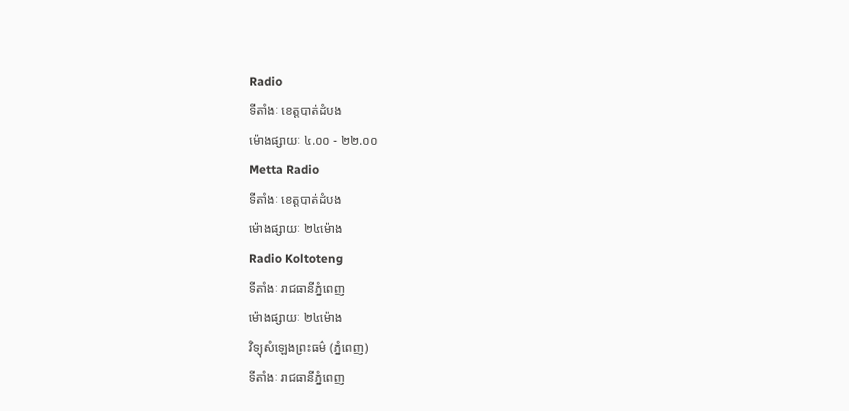Radio
ទីតាំងៈ ខេត្តបាត់ដំបង
ម៉ោងផ្សាយៈ ៤.០០ - ២២.០០
Metta Radio
ទីតាំងៈ ខេត្តបាត់ដំបង
ម៉ោងផ្សាយៈ ២៤ម៉ោង
Radio Koltoteng
ទីតាំងៈ រាជធានីភ្នំពេញ
ម៉ោងផ្សាយៈ ២៤ម៉ោង
វិទ្យុសំឡេងព្រះធម៌ (ភ្នំពេញ)
ទីតាំងៈ រាជធានីភ្នំពេញ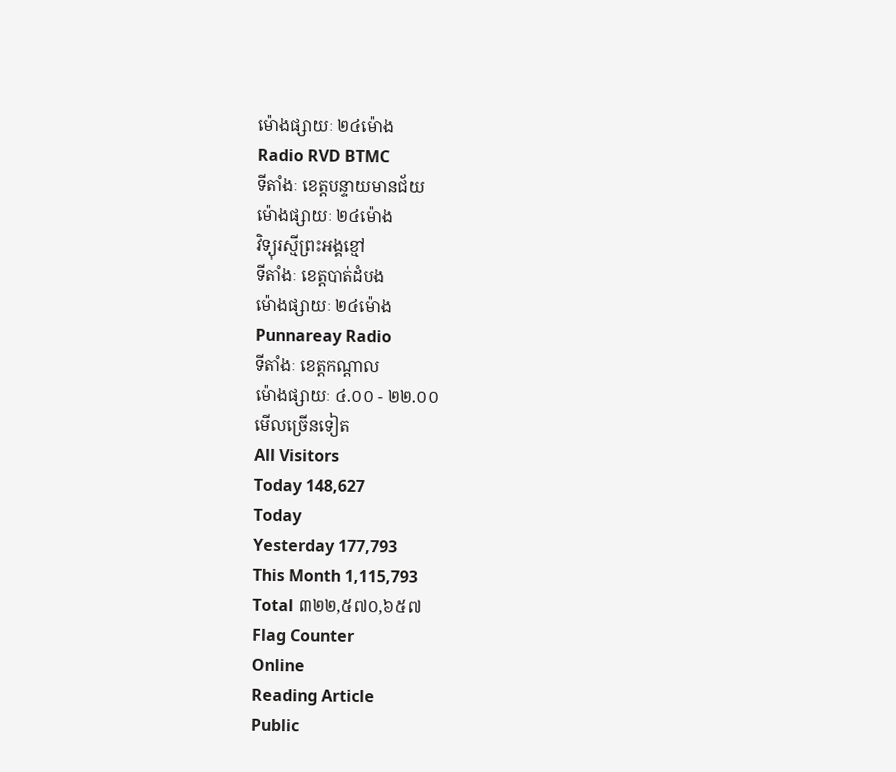ម៉ោងផ្សាយៈ ២៤ម៉ោង
Radio RVD BTMC
ទីតាំងៈ ខេត្តបន្ទាយមានជ័យ
ម៉ោងផ្សាយៈ ២៤ម៉ោង
វិទ្យុរស្មីព្រះអង្គខ្មៅ
ទីតាំងៈ ខេត្តបាត់ដំបង
ម៉ោងផ្សាយៈ ២៤ម៉ោង
Punnareay Radio
ទីតាំងៈ ខេត្តកណ្តាល
ម៉ោងផ្សាយៈ ៤.០០ - ២២.០០
មើលច្រើនទៀត
All Visitors
Today 148,627
Today
Yesterday 177,793
This Month 1,115,793
Total ៣២២,៥៧០,៦៥៧
Flag Counter
Online
Reading Article
Public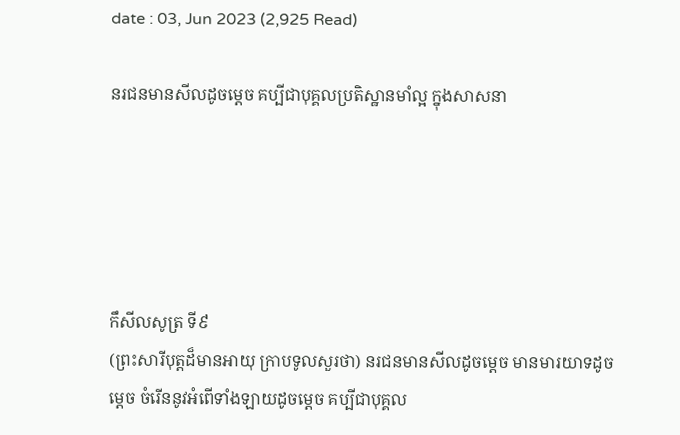date : 03, Jun 2023 (2,925 Read)

នរជនមានសីលដូចម្តេច គប្បីជាបុគ្គលប្រតិស្ឋានមាំល្អ ក្នុងសាសនា





កឹសីលសូត្រ ទី៩
(ព្រះសារីបុត្តដ៏មានអាយុ ក្រាបទូលសួរថា) នរជនមានសីលដូចម្តេច មានមារយាទដូចម្តេច ចំរើននូវអំពើទាំងឡាយដូចម្តេច គប្បីជាបុគ្គល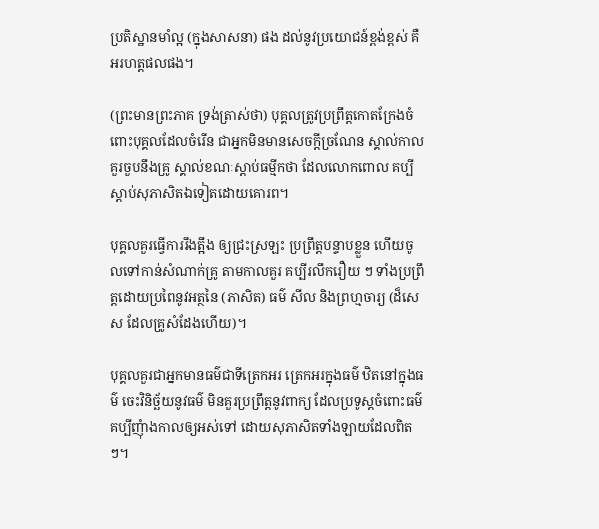ប្រតិស្ឋានមាំល្អ (ក្នុងសាសនា) ផង ដល់នូវប្រយោជន៍ខ្ពង់ខ្ពស់ គឺអរហត្តផលផង។

(ព្រះមានព្រះភាគ ទ្រង់ត្រាស់ថា) បុគ្គលត្រូវប្រព្រឹត្តកោតក្រែងចំពោះបុគ្គលដែលចំរើន ជាអ្នកមិនមានសេចក្តីច្រណែន ស្គាល់កាលគួរចួបនឹងគ្រូ ស្គាល់ខណៈស្តាប់ធម្មីកថា ដែលលោកពោល គប្បីស្តាប់សុភាសិតឯទៀតដោយគោរព។

បុគ្គលគួរធ្វើការរឹងត្អឹង ឲ្យជ្រះស្រឡះ ប្រព្រឹត្តបន្ទាបខ្លួន ហើយចូលទៅកាន់សំណាក់គ្រូ តាមកាលគួរ គប្បីរលឹករឿយ ៗ ទាំងប្រព្រឹត្តដោយប្រពៃនូវអត្ថនៃ (ភាសិត) ធម៌ សីល និងព្រហ្មចារ្យ (ដ៏សេស ដែលគ្រូសំដែងហើយ)។

បុគ្គលគួរជាអ្នកមានធម៌ជាទីត្រេកអរ ត្រេកអរក្នុងធម៌ ឋិតនៅក្នុងធម៌ ចេះវិនិច្ឆ័យនូវធម៌ មិនគួរប្រព្រឹត្តនូវពាក្យ ដែលប្រទូស្តចំពោះធម៌ គប្បីញុំាងកាលឲ្យអស់ទៅ ដោយសុភាសិតទាំងឡាយដែលពិត ៗ។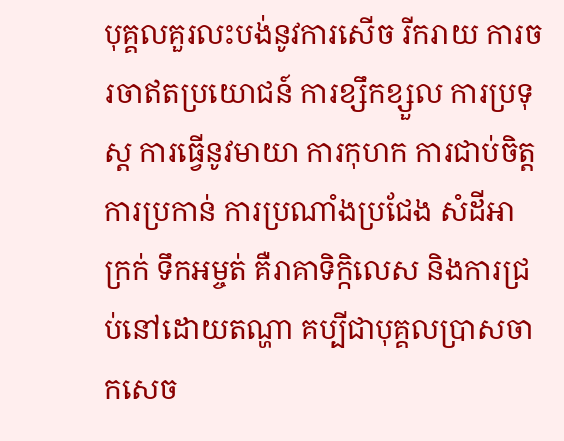បុគ្គលគួរលះបង់នូវការសើច រីករាយ ការចរចាឥតប្រយោជន៍ ការខ្សឹកខ្សួល ការប្រទុស្ត ការធ្វើនូវមាយា ការកុហក ការជាប់ចិត្ត ការប្រកាន់ ការប្រណាំងប្រជែង សំដីអាក្រក់ ទឹកអម្ចត់ គឺរាគាទិក្កិលេស និងការជ្រប់នៅដោយតណ្ហា គប្បីជាបុគ្គលប្រាសចាកសេច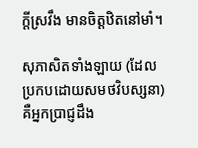ក្តីស្រវឹង មានចិត្តឋិតនៅមាំ។

សុភាសិតទាំងឡាយ (ដែលប្រកបដោយសមថវិបស្សនា) គឺអ្នកប្រាជ្ញដឹង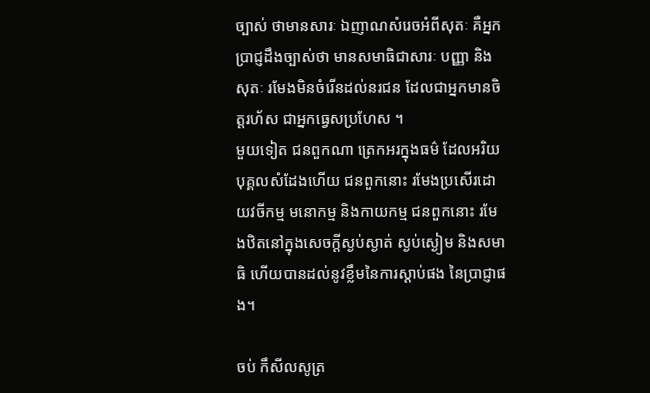ច្បាស់ ថាមានសារៈ ឯញាណសំរេចអំពីសុតៈ គឺអ្នកប្រាជ្ញដឹងច្បាស់ថា មានសមាធិជាសារៈ បញ្ញា និងសុតៈ រមែងមិនចំរើនដល់នរជន ដែលជាអ្នកមានចិត្តរហ័ស ជាអ្នកធ្វេសប្រហែស ។
មួយទៀត ជនពួកណា ត្រេកអរក្នុងធម៌ ដែលអរិយបុគ្គលសំដែងហើយ ជនពួកនោះ រមែងប្រសើរដោយវចីកម្ម មនោកម្ម និងកាយកម្ម ជនពួកនោះ រមែងឋិតនៅក្នុងសេចក្តីស្ងប់ស្ងាត់ ស្ងប់ស្ងៀម និងសមាធិ ហើយបានដល់នូវខ្លឹមនៃការស្តាប់ផង នៃប្រាជ្ញាផង។

ចប់ កឹសីលសូត្រ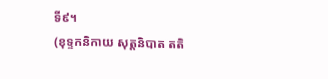ទី៩។
(ខុទ្ទកនិកាយ សុត្តនិបាត តតិ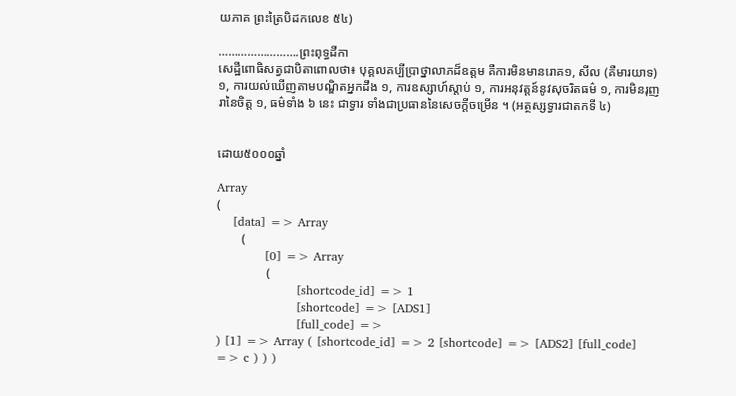យភាគ ព្រះត្រៃបិដកលេខ ៥៤)

…………………….ព្រះពុទ្ធដីកា
សេដ្ឋីពេាធិសត្វជាបិតាពេាលថា៖ បុគ្គលគប្បីប្រាថ្នាលាភដ៏ឧត្តម គឺការមិនមានរេាគ១, សីល (គឺមារយាទ) ១, ការយល់ឃេីញតាមបណ្ឌិតអ្នកដឹង ១, ការឧស្សាហ៍ស្តាប់ ១, ការអនុវត្តន៍នូវសុចរិតធម៌ ១, ការមិនរុញរានៃចិត្ត ១, ធម៌ទាំង ៦ នេះ ជាទ្វារ ទាំងជាប្រធាននៃសេចក្តីចម្រេីន ។ (អត្ថស្សទ្វារជាតកទី ៤)


ដោយ៥០០០ឆ្នាំ

Array
(
    [data] => Array
        (
            [0] => Array
                (
                    [shortcode_id] => 1
                    [shortcode] => [ADS1]
                    [full_code] =>
) [1] => Array ( [shortcode_id] => 2 [shortcode] => [ADS2] [full_code] => c ) ) )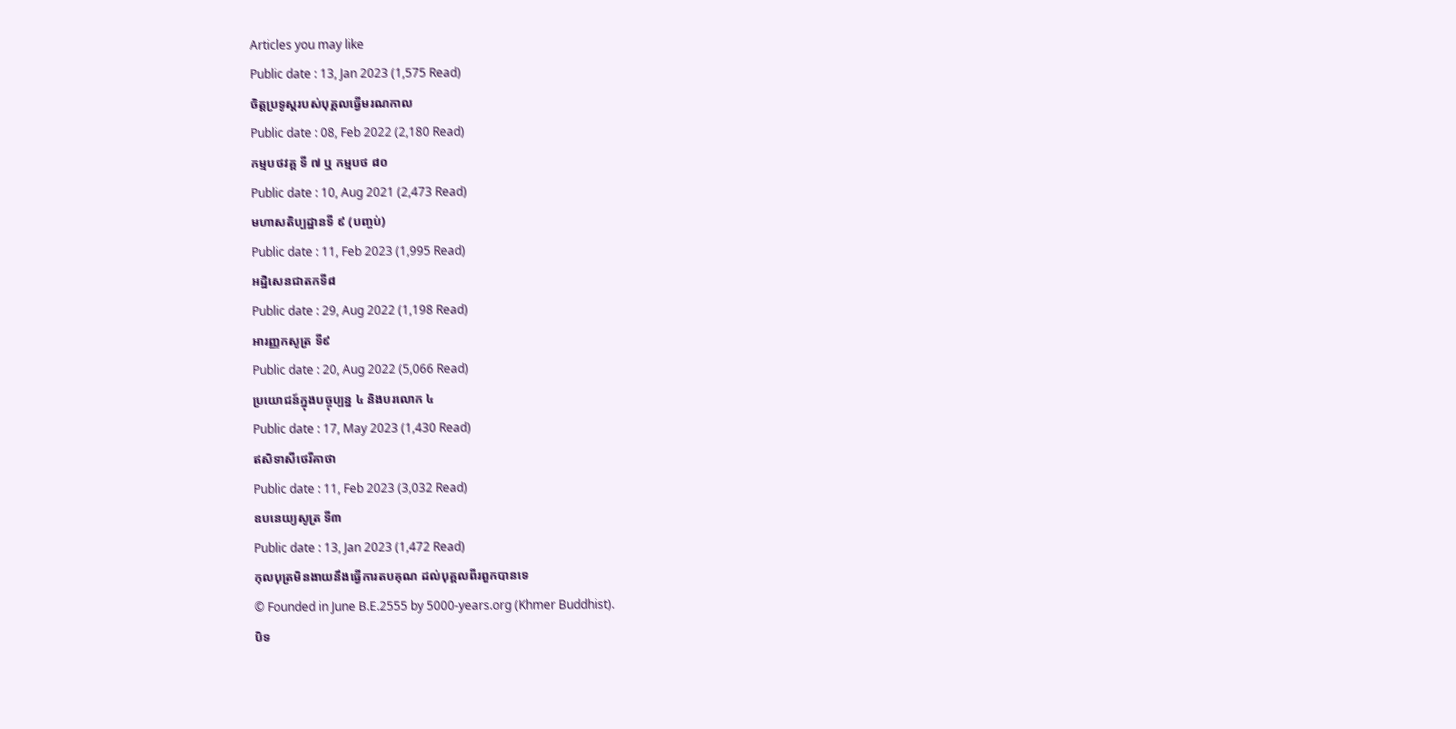Articles you may like
Public date : 13, Jan 2023 (1,575 Read)
ចិត្តប្រទូស្តរបស់បុគ្គលធ្វើមរណកាល
Public date : 08, Feb 2022 (2,180 Read)
កម្មបថវគ្គ ទី ៧ ឬ កម្មបថ ៨០
Public date : 10, Aug 2021 (2,473 Read)
មហាសតិប្បដ្ឋានទី ៩ (បញ្ចប់)
Public date : 11, Feb 2023 (1,995 Read)
អដ្ឋិសេនជាតកទី៨
Public date : 29, Aug 2022 (1,198 Read)
អារញ្ញកសូត្រ ទី៩
Public date : 20, Aug 2022 (5,066 Read)
ប្រយោជន៍ក្នុងបច្ចុប្បន្ន ៤ និងបរលោក ៤
Public date : 17, May 2023 (1,430 Read)
ឥសិទាសីថេរីគាថា
Public date : 11, Feb 2023 (3,032 Read)
ឧបនេយ្យសូត្រ ទី៣
Public date : 13, Jan 2023 (1,472 Read)
កុលបុត្រមិនងាយនឹងធ្វើការតបគុណ ដល់បុគ្គលពីរពួកបានទេ
© Founded in June B.E.2555 by 5000-years.org (Khmer Buddhist).
បិទ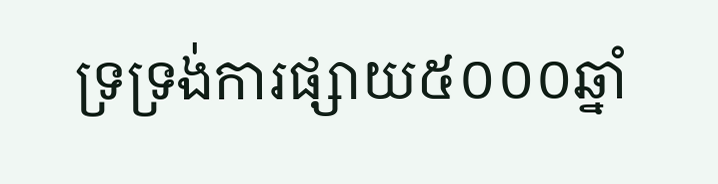ទ្រទ្រង់ការផ្សាយ៥០០០ឆ្នាំ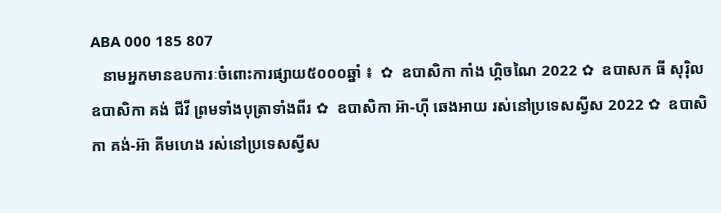ABA 000 185 807
   នាមអ្នកមានឧបការៈចំពោះការផ្សាយ៥០០០ឆ្នាំ ៖  ✿  ឧបាសិកា កាំង ហ្គិចណៃ 2022 ✿  ឧបាសក ធី សុរ៉ិល ឧបាសិកា គង់ ជីវី ព្រមទាំងបុត្រាទាំងពីរ ✿  ឧបាសិកា អ៊ា-ហុី ឆេងអាយ រស់នៅប្រទេសស្វីស 2022 ✿  ឧបាសិកា គង់-អ៊ា គីមហេង រស់នៅប្រទេសស្វីស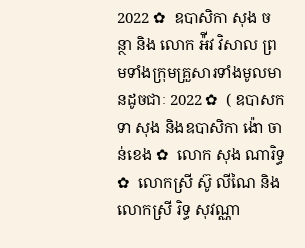2022 ✿  ឧបាសិកា សុង ចន្ថា និង លោក អ៉ីវ វិសាល ព្រមទាំងក្រុមគ្រួសារទាំងមូលមានដូចជាៈ 2022 ✿  ( ឧបាសក ទា សុង និងឧបាសិកា ង៉ោ ចាន់ខេង ✿  លោក សុង ណារិទ្ធ ✿  លោកស្រី ស៊ូ លីណៃ និង លោកស្រី រិទ្ធ សុវណ្ណា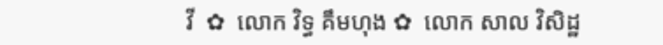វី  ✿  លោក វិទ្ធ គឹមហុង ✿  លោក សាល វិសិដ្ឋ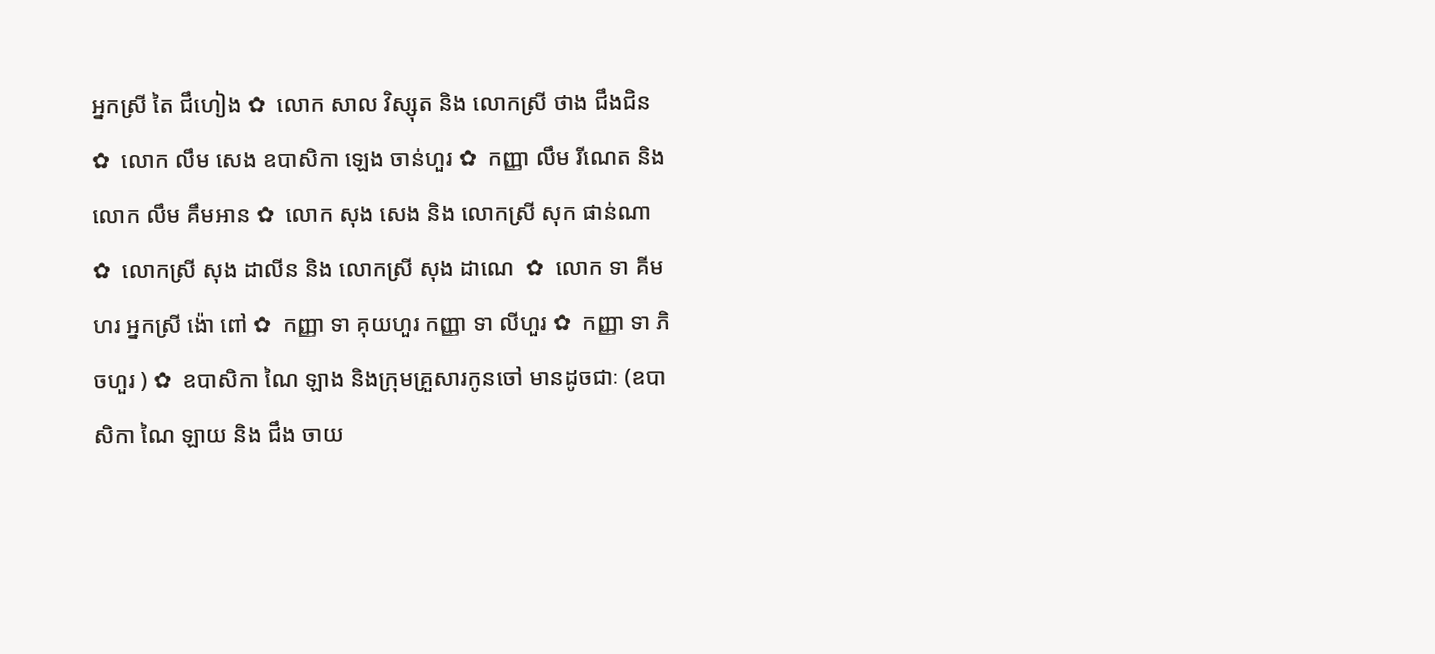អ្នកស្រី តៃ ជឹហៀង ✿  លោក សាល វិស្សុត និង លោកស្រី ថាង ជឹងជិន ✿  លោក លឹម សេង ឧបាសិកា ឡេង ចាន់ហួរ ✿  កញ្ញា លឹម រីណេត និង លោក លឹម គឹមអាន ✿  លោក សុង សេង និង លោកស្រី សុក ផាន់ណា ✿  លោកស្រី សុង ដាលីន និង លោកស្រី សុង ដាណេ  ✿  លោក ទា គីមហរ អ្នកស្រី ង៉ោ ពៅ ✿  កញ្ញា ទា គុយហួរ កញ្ញា ទា លីហួរ ✿  កញ្ញា ទា ភិចហួរ ) ✿  ឧបាសិកា ណៃ ឡាង និងក្រុមគ្រួសារកូនចៅ មានដូចជាៈ (ឧបាសិកា ណៃ ឡាយ និង ជឹង ចាយ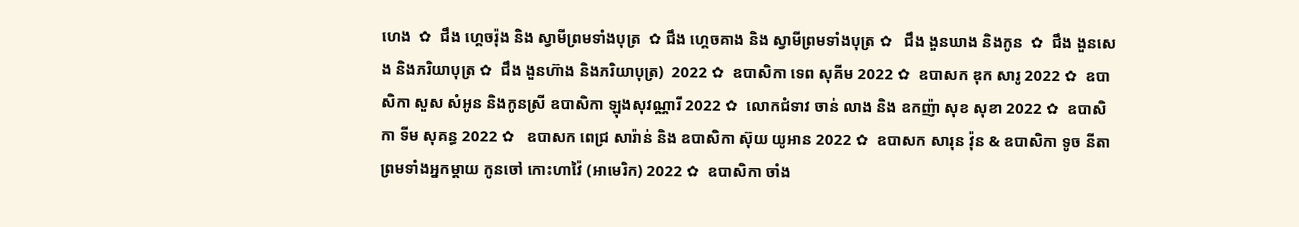ហេង  ✿  ជឹង ហ្គេចរ៉ុង និង ស្វាមីព្រមទាំងបុត្រ  ✿ ជឹង ហ្គេចគាង និង ស្វាមីព្រមទាំងបុត្រ ✿   ជឹង ងួនឃាង និងកូន  ✿  ជឹង ងួនសេង និងភរិយាបុត្រ ✿  ជឹង ងួនហ៊ាង និងភរិយាបុត្រ)  2022 ✿  ឧបាសិកា ទេព សុគីម 2022 ✿  ឧបាសក ឌុក សារូ 2022 ✿  ឧបាសិកា សួស សំអូន និងកូនស្រី ឧបាសិកា ឡុងសុវណ្ណារី 2022 ✿  លោកជំទាវ ចាន់ លាង និង ឧកញ៉ា សុខ សុខា 2022 ✿  ឧបាសិកា ទីម សុគន្ធ 2022 ✿   ឧបាសក ពេជ្រ សារ៉ាន់ និង ឧបាសិកា ស៊ុយ យូអាន 2022 ✿  ឧបាសក សារុន វ៉ុន & ឧបាសិកា ទូច នីតា ព្រមទាំងអ្នកម្តាយ កូនចៅ កោះហាវ៉ៃ (អាមេរិក) 2022 ✿  ឧបាសិកា ចាំង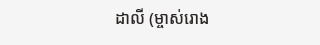ដាលី (ម្ចាស់រោង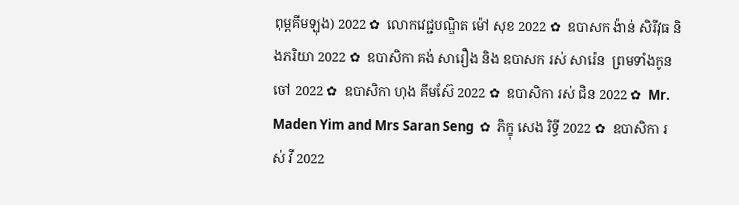ពុម្ពគីមឡុង) 2022 ✿  លោកវេជ្ជបណ្ឌិត ម៉ៅ សុខ 2022 ✿  ឧបាសក ង៉ាន់ សិរីវុធ និងភរិយា 2022 ✿  ឧបាសិកា គង់ សារឿង និង ឧបាសក រស់ សារ៉េន  ព្រមទាំងកូនចៅ 2022 ✿  ឧបាសិកា ហុង គីមស៊ែ 2022 ✿  ឧបាសិកា រស់ ជិន 2022 ✿  Mr. Maden Yim and Mrs Saran Seng  ✿  ភិក្ខុ សេង រិទ្ធី 2022 ✿  ឧបាសិកា រស់ វី 2022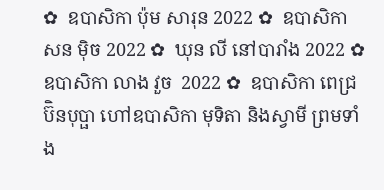✿  ឧបាសិកា ប៉ុម សារុន 2022 ✿  ឧបាសិកា សន ម៉ិច 2022 ✿  ឃុន លី នៅបារាំង 2022 ✿  ឧបាសិកា លាង វួច  2022 ✿  ឧបាសិកា ពេជ្រ ប៊ិនបុប្ផា ហៅឧបាសិកា មុទិតា និងស្វាមី ព្រមទាំង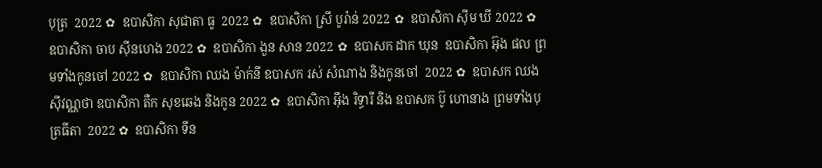បុត្រ  2022 ✿  ឧបាសិកា សុជាតា ធូ  2022 ✿  ឧបាសិកា ស្រី បូរ៉ាន់ 2022 ✿  ឧបាសិកា ស៊ីម ឃី 2022 ✿  ឧបាសិកា ចាប ស៊ីនហេង 2022 ✿  ឧបាសិកា ងួន សាន 2022 ✿  ឧបាសក ដាក ឃុន  ឧបាសិកា អ៊ុង ផល ព្រមទាំងកូនចៅ 2022 ✿  ឧបាសិកា ឈង ម៉ាក់នី ឧបាសក រស់ សំណាង និងកូនចៅ  2022 ✿  ឧបាសក ឈង សុីវណ្ណថា ឧបាសិកា តឺក សុខឆេង និងកូន 2022 ✿  ឧបាសិកា អុឹង រិទ្ធារី និង ឧបាសក ប៊ូ ហោនាង ព្រមទាំងបុត្រធីតា  2022 ✿  ឧបាសិកា ទីន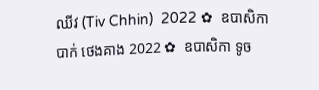ឈីវ (Tiv Chhin)  2022 ✿  ឧបាសិកា បាក់ ថេងគាង 2022 ✿  ឧបាសិកា ទូច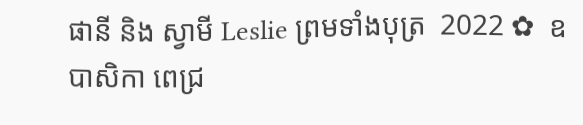ផានី និង ស្វាមី Leslie ព្រមទាំងបុត្រ  2022 ✿  ឧបាសិកា ពេជ្រ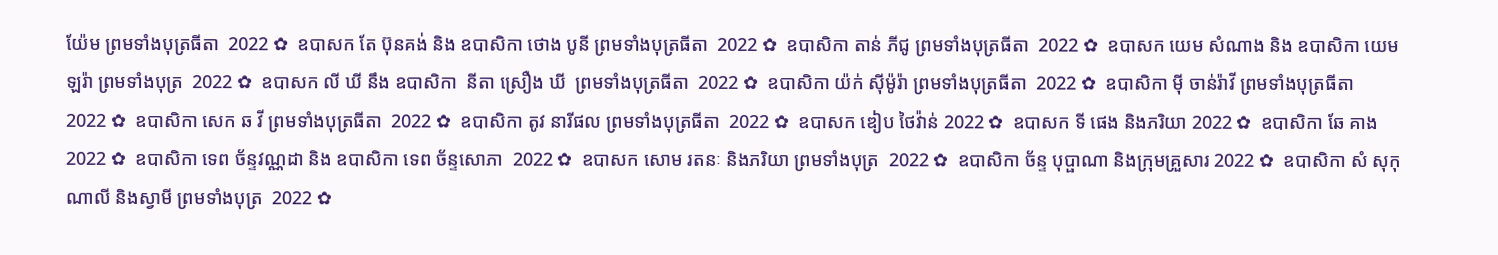យ៉ែម ព្រមទាំងបុត្រធីតា  2022 ✿  ឧបាសក តែ ប៊ុនគង់ និង ឧបាសិកា ថោង បូនី ព្រមទាំងបុត្រធីតា  2022 ✿  ឧបាសិកា តាន់ ភីជូ ព្រមទាំងបុត្រធីតា  2022 ✿  ឧបាសក យេម សំណាង និង ឧបាសិកា យេម ឡរ៉ា ព្រមទាំងបុត្រ  2022 ✿  ឧបាសក លី ឃី នឹង ឧបាសិកា  នីតា ស្រឿង ឃី  ព្រមទាំងបុត្រធីតា  2022 ✿  ឧបាសិកា យ៉ក់ សុីម៉ូរ៉ា ព្រមទាំងបុត្រធីតា  2022 ✿  ឧបាសិកា មុី ចាន់រ៉ាវី ព្រមទាំងបុត្រធីតា  2022 ✿  ឧបាសិកា សេក ឆ វី ព្រមទាំងបុត្រធីតា  2022 ✿  ឧបាសិកា តូវ នារីផល ព្រមទាំងបុត្រធីតា  2022 ✿  ឧបាសក ឌៀប ថៃវ៉ាន់ 2022 ✿  ឧបាសក ទី ផេង និងភរិយា 2022 ✿  ឧបាសិកា ឆែ គាង 2022 ✿  ឧបាសិកា ទេព ច័ន្ទវណ្ណដា និង ឧបាសិកា ទេព ច័ន្ទសោភា  2022 ✿  ឧបាសក សោម រតនៈ និងភរិយា ព្រមទាំងបុត្រ  2022 ✿  ឧបាសិកា ច័ន្ទ បុប្ផាណា និងក្រុមគ្រួសារ 2022 ✿  ឧបាសិកា សំ សុកុណាលី និងស្វាមី ព្រមទាំងបុត្រ  2022 ✿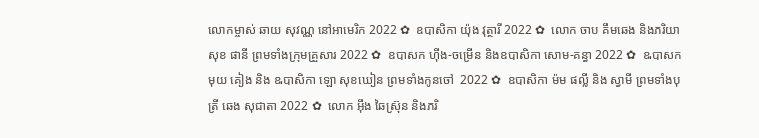លោកម្ចាស់ ឆាយ សុវណ្ណ នៅអាមេរិក 2022 ✿  ឧបាសិកា យ៉ុង វុត្ថារី 2022 ✿  លោក ចាប គឹមឆេង និងភរិយា សុខ ផានី ព្រមទាំងក្រុមគ្រួសារ 2022 ✿  ឧបាសក ហ៊ីង-ចម្រើន និងឧបាសិកា សោម-គន្ធា 2022 ✿  ឩបាសក មុយ គៀង និង ឩបាសិកា ឡោ សុខឃៀន ព្រមទាំងកូនចៅ  2022 ✿  ឧបាសិកា ម៉ម ផល្លី និង ស្វាមី ព្រមទាំងបុត្រី ឆេង សុជាតា 2022 ✿  លោក អ៊ឹង ឆៃស្រ៊ុន និងភរិ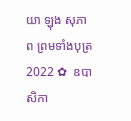យា ឡុង សុភាព ព្រមទាំងបុត្រ 2022 ✿  ឧបាសិកា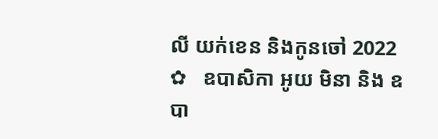លី យក់ខេន និងកូនចៅ 2022 ✿   ឧបាសិកា អូយ មិនា និង ឧបា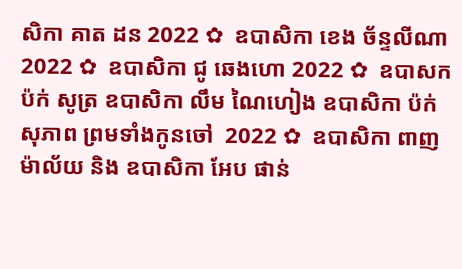សិកា គាត ដន 2022 ✿  ឧបាសិកា ខេង ច័ន្ទលីណា 2022 ✿  ឧបាសិកា ជូ ឆេងហោ 2022 ✿  ឧបាសក ប៉ក់ សូត្រ ឧបាសិកា លឹម ណៃហៀង ឧបាសិកា ប៉ក់ សុភាព ព្រមទាំងកូនចៅ  2022 ✿  ឧបាសិកា ពាញ ម៉ាល័យ និង ឧបាសិកា អែប ផាន់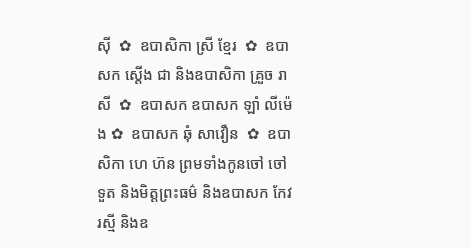ស៊ី  ✿  ឧបាសិកា ស្រី ខ្មែរ  ✿  ឧបាសក ស្តើង ជា និងឧបាសិកា គ្រួច រាសី  ✿  ឧបាសក ឧបាសក ឡាំ លីម៉េង ✿  ឧបាសក ឆុំ សាវឿន  ✿  ឧបាសិកា ហេ ហ៊ន ព្រមទាំងកូនចៅ ចៅទួត និងមិត្តព្រះធម៌ និងឧបាសក កែវ រស្មី និងឧ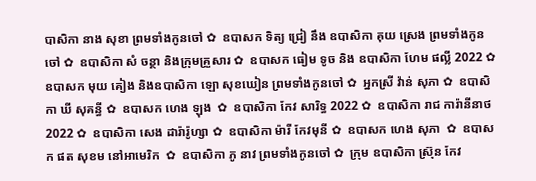បាសិកា នាង សុខា ព្រមទាំងកូនចៅ ✿  ឧបាសក ទិត្យ ជ្រៀ នឹង ឧបាសិកា គុយ ស្រេង ព្រមទាំងកូនចៅ ✿  ឧបាសិកា សំ ចន្ថា និងក្រុមគ្រួសារ ✿  ឧបាសក ធៀម ទូច និង ឧបាសិកា ហែម ផល្លី 2022 ✿  ឧបាសក មុយ គៀង និងឧបាសិកា ឡោ សុខឃៀន ព្រមទាំងកូនចៅ ✿  អ្នកស្រី វ៉ាន់ សុភា ✿  ឧបាសិកា ឃី សុគន្ធី ✿  ឧបាសក ហេង ឡុង  ✿  ឧបាសិកា កែវ សារិទ្ធ 2022 ✿  ឧបាសិកា រាជ ការ៉ានីនាថ 2022 ✿  ឧបាសិកា សេង ដារ៉ារ៉ូហ្សា ✿  ឧបាសិកា ម៉ារី កែវមុនី ✿  ឧបាសក ហេង សុភា  ✿  ឧបាសក ផត សុខម នៅអាមេរិក  ✿  ឧបាសិកា ភូ នាវ ព្រមទាំងកូនចៅ ✿  ក្រុម ឧបាសិកា ស្រ៊ុន កែវ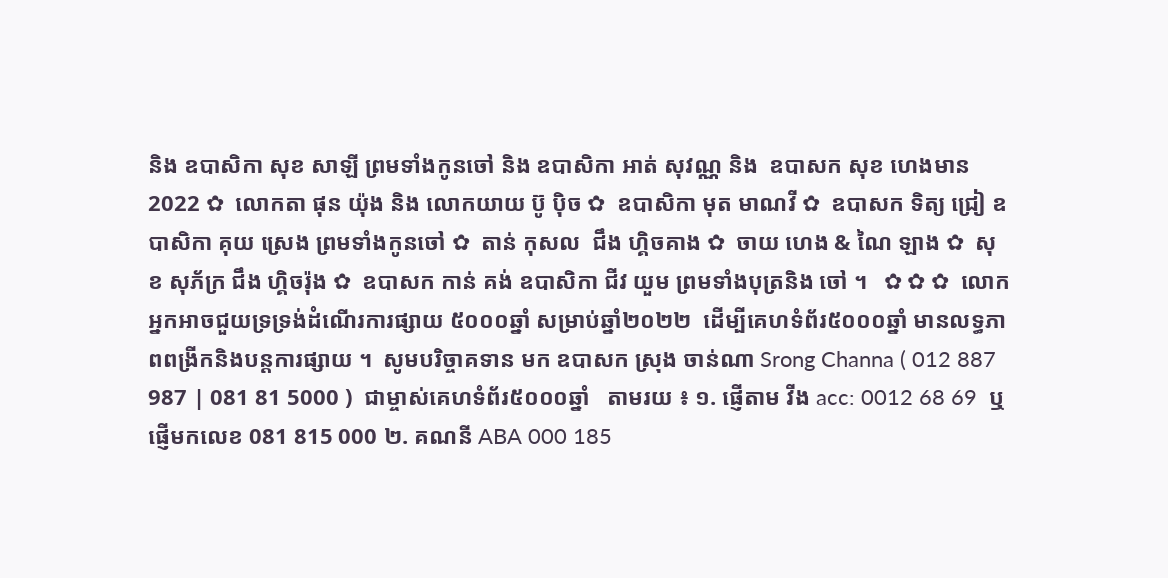និង ឧបាសិកា សុខ សាឡី ព្រមទាំងកូនចៅ និង ឧបាសិកា អាត់ សុវណ្ណ និង  ឧបាសក សុខ ហេងមាន 2022 ✿  លោកតា ផុន យ៉ុង និង លោកយាយ ប៊ូ ប៉ិច ✿  ឧបាសិកា មុត មាណវី ✿  ឧបាសក ទិត្យ ជ្រៀ ឧបាសិកា គុយ ស្រេង ព្រមទាំងកូនចៅ ✿  តាន់ កុសល  ជឹង ហ្គិចគាង ✿  ចាយ ហេង & ណៃ ឡាង ✿  សុខ សុភ័ក្រ ជឹង ហ្គិចរ៉ុង ✿  ឧបាសក កាន់ គង់ ឧបាសិកា ជីវ យួម ព្រមទាំងបុត្រនិង ចៅ ។   ✿ ✿ ✿  លោកអ្នកអាចជួយទ្រទ្រង់ដំណើរការផ្សាយ ៥០០០ឆ្នាំ សម្រាប់ឆ្នាំ២០២២  ដើម្បីគេហទំព័រ៥០០០ឆ្នាំ មានលទ្ធភាពពង្រីកនិងបន្តការផ្សាយ ។  សូមបរិច្ចាគទាន មក ឧបាសក ស្រុង ចាន់ណា Srong Channa ( 012 887 987 | 081 81 5000 )  ជាម្ចាស់គេហទំព័រ៥០០០ឆ្នាំ   តាមរយ ៖ ១. ផ្ញើតាម វីង acc: 0012 68 69  ឬផ្ញើមកលេខ 081 815 000 ២. គណនី ABA 000 185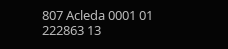807 Acleda 0001 01 222863 13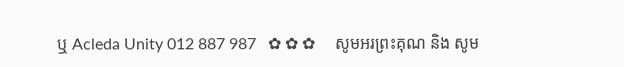ឬ Acleda Unity 012 887 987   ✿ ✿ ✿     សូមអរព្រះគុណ និង សូម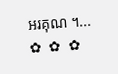អរគុណ ។...       ✿  ✿  ✿